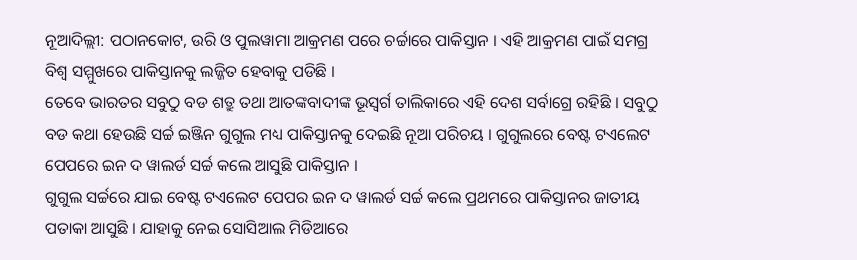ନୂଆଦିଲ୍ଲୀ: ପଠାନକୋଟ, ଉରି ଓ ପୁଲୱାମା ଆକ୍ରମଣ ପରେ ଚର୍ଚ୍ଚାରେ ପାକିସ୍ତାନ । ଏହି ଆକ୍ରମଣ ପାଇଁ ସମଗ୍ର ବିଶ୍ୱ ସମ୍ମୁଖରେ ପାକିସ୍ତାନକୁ ଲଜ୍ଜିତ ହେବାକୁ ପଡିଛି ।
ତେବେ ଭାରତର ସବୁଠୁ ବଡ ଶତ୍ରୁ ତଥା ଆତଙ୍କବାଦୀଙ୍କ ଭୂସ୍ବର୍ଗ ତାଲିକାରେ ଏହି ଦେଶ ସର୍ବାଗ୍ରେ ରହିଛି । ସବୁଠୁ ବଡ କଥା ହେଉଛି ସର୍ଚ୍ଚ ଇଞ୍ଜିନ ଗୁଗୁଲ ମଧ୍ୟ ପାକିସ୍ତାନକୁ ଦେଇଛି ନୂଆ ପରିଚୟ । ଗୁଗୁଲରେ ବେଷ୍ଟ ଟଏଲେଟ ପେପରେ ଇନ ଦ ୱାଲର୍ଡ ସର୍ଚ୍ଚ କଲେ ଆସୁଛି ପାକିସ୍ତାନ ।
ଗୁଗୁଲ ସର୍ଚ୍ଚରେ ଯାଇ ବେଷ୍ଟ ଟଏଲେଟ ପେପର ଇନ ଦ ୱାଲର୍ଡ ସର୍ଚ୍ଚ କଲେ ପ୍ରଥମରେ ପାକିସ୍ତାନର ଜାତୀୟ ପତାକା ଆସୁଛି । ଯାହାକୁ ନେଇ ସୋସିଆଲ ମିଡିଆରେ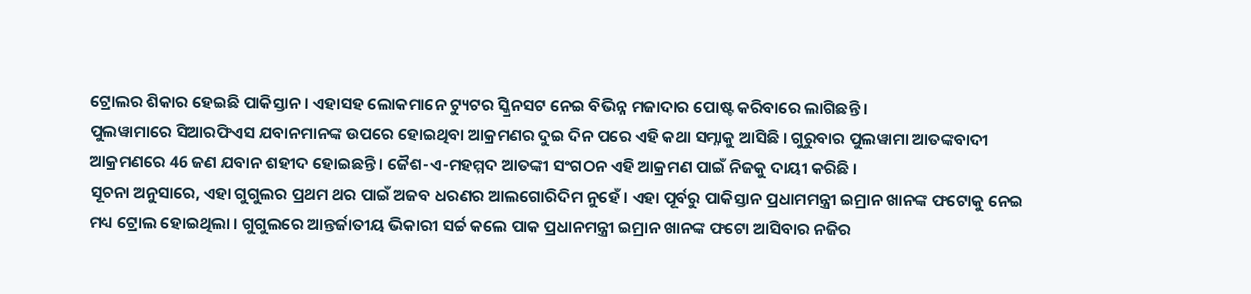ଟ୍ରୋଲର ଶିକାର ହେଇଛି ପାକିସ୍ତାନ । ଏହାସହ ଲୋକମାନେ ଟ୍ୟୁଟର ସ୍କ୍ରିନସଟ ନେଇ ବିଭିନ୍ନ ମଜାଦାର ପୋଷ୍ଟ କରିବାରେ ଲାଗିଛନ୍ତି ।
ପୁଲୱାମାରେ ସିଆରଫିଏସ ଯବାନମାନଙ୍କ ଉପରେ ହୋଇଥିବା ଆକ୍ରମଣର ଦୁଇ ଦିନ ପରେ ଏହି କଥା ସମ୍ନାକୁ ଆସିଛି । ଗୁରୁବାର ପୁଲୱାମା ଆତଙ୍କବାଦୀ ଆକ୍ରମଣରେ 46 ଜଣ ଯବାନ ଶହୀଦ ହୋଇଛନ୍ତି । ଜୈଶ-ଏ-ମହମ୍ମଦ ଆତଙ୍କୀ ସଂଗଠନ ଏହି ଆକ୍ରମଣ ପାଇଁ ନିଜକୁ ଦାୟୀ କରିଛି ।
ସୂଚନା ଅନୁସାରେ, ଏହା ଗୁଗୁଲର ପ୍ରଥମ ଥର ପାଇଁ ଅଜବ ଧରଣର ଆଲଗୋରିଦିମ ନୁହେଁ । ଏହା ପୂର୍ବରୁ ପାକିସ୍ତାନ ପ୍ରଧାମମନ୍ତ୍ରୀ ଇମ୍ରାନ ଖାନଙ୍କ ଫଟୋକୁ ନେଇ ମଧ୍ୟ ଟ୍ରୋଲ ହୋଇଥିଲା । ଗୁଗୁଲରେ ଆନ୍ତର୍ଜାତୀୟ ଭିକାରୀ ସର୍ଚ୍ଚ କଲେ ପାକ ପ୍ରଧାନମନ୍ତ୍ରୀ ଇମ୍ରାନ ଖାନଙ୍କ ଫଟୋ ଆସିବାର ନଜିର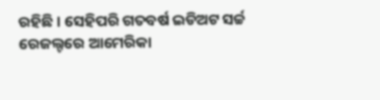ରହିଛି । ସେହିପରି ଗତବର୍ଷ ଇଡିଅଟ ସର୍ଚ୍ଚ ରେଜଲ୍ଟରେ ଆମେରିକା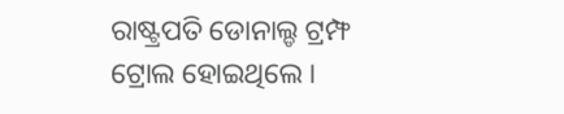ରାଷ୍ଟ୍ରପତି ଡୋନାଲ୍ଡ ଟ୍ରମ୍ଫ ଟ୍ରୋଲ ହୋଇଥିଲେ ।